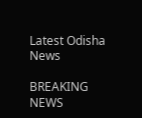Latest Odisha News

BREAKING NEWS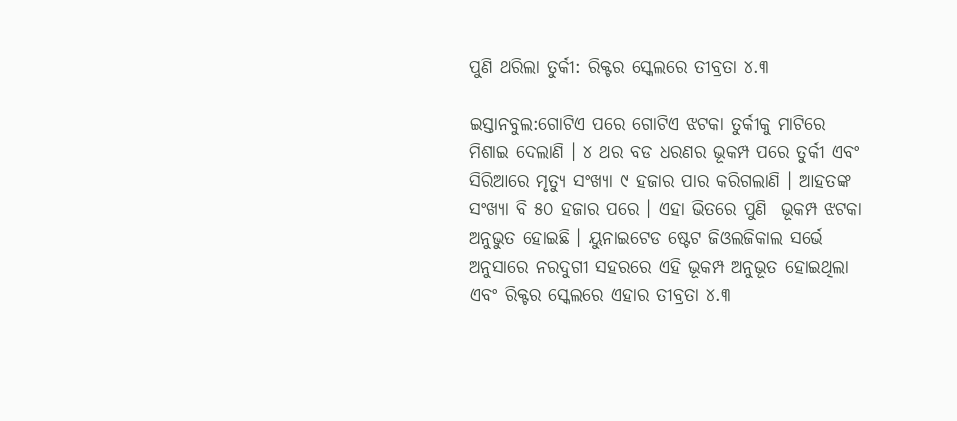ପୁଣି ଥରିଲା ତୁର୍କୀ: ରିକ୍ଟର ସ୍କେଲରେ ତୀବ୍ରତା ୪.୩

ଇସ୍ତାନବୁଲ:ଗୋଟିଏ ପରେ ଗୋଟିଏ ଝଟକା ତୁର୍କୀକୁ ମାଟିରେ ମିଶାଇ ଦେଲାଣି । ୪ ଥର ବଡ ଧରଣର ଭୂକମ୍ପ ପରେ ତୁର୍କୀ ଏବଂ ସିରିଆରେ ମୃତ୍ୟୁ ସଂଖ୍ୟା ୯ ହଜାର ପାର କରିଗଲାଣି । ଆହତଙ୍କ ସଂଖ୍ୟା ବି ୫୦ ହଜାର ପରେ । ଏହା ଭିତରେ ପୁଣି  ଭୂକମ୍ପ ଝଟକା ଅନୁଭୁତ ହୋଇଛି । ୟୁନାଇଟେଡ ଷ୍ଟେଟ ଜିଓଲଜିକାଲ ସର୍ଭେ ଅନୁସାରେ ନରଦୁଗୀ ସହରରେ ଏହି ଭୂକମ୍ପ ଅନୁଭୂତ ହୋଇଥିଲା ଏବଂ ରିକ୍ଟର ସ୍କେଲରେ ଏହାର ତୀବ୍ରତା ୪.୩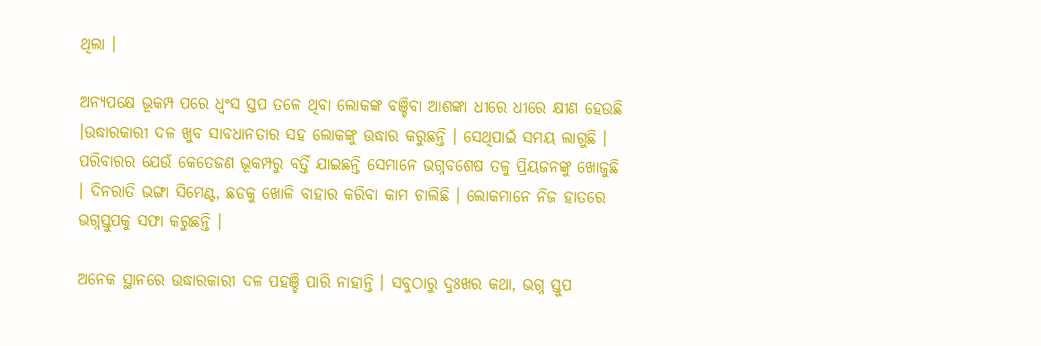ଥିଲା ।

ଅନ୍ୟପକ୍ଷେ ଭୂକମ୍ପ ପରେ ଧ୍ୱଂସ ସ୍ତପ ତଳେ ଥିବା ଲୋକଙ୍କ ବଞ୍ଚିବା ଆଶଙ୍କା ଧୀରେ ଧୀରେ କ୍ଷୀଣ ହେଉଛି ।ଉଦ୍ଧାରକାରୀ ଦଳ ଖୁବ ସାବଧାନତାର ସହ ଲୋକଙ୍କୁ ଉଦ୍ଧାର କରୁଛନ୍ତି । ସେଥିପାଇଁ ସମୟ ଲାଗୁଛି । ପରିବାରର ଯେଉଁ କେତେଜଣ ଭୂକମ୍ପରୁ ବର୍ତ୍ତି ଯାଇଛନ୍ତି ସେମାନେ ଭଗ୍ନବଶେଷ ତଳୁ ପ୍ରିୟଜନଙ୍କୁ ଖୋଜୁଛି । ଦିନରାତି ଭଙ୍ଗା ସିମେଣ୍ଟ, ଛଡକୁ ଖୋଳି ବାହାର କରିବା କାମ ଚାଲିଛି । ଲୋକମାନେ ନିଜ ହାତରେ ଭଗ୍ନସ୍ତୁପକୁ ସଫା କରୁଛନ୍ତି ।

ଅନେକ ସ୍ଥାନରେ ଉଦ୍ଧାରକାରୀ ଦଳ ପହଞ୍ଚି ପାରି ନାହାନ୍ତି । ସବୁଠାରୁ ଦୁଃଖର କଥା, ଭଗ୍ନ ସ୍ତୁପ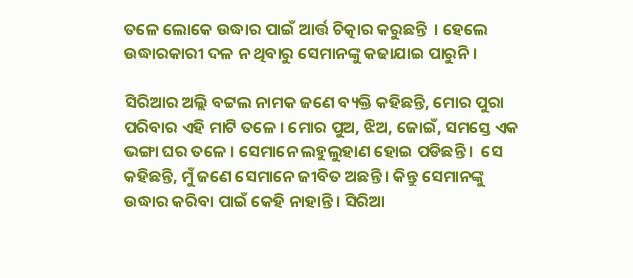ତଳେ ଲୋକେ ଉଦ୍ଧାର ପାଇଁ ଆର୍ତ୍ତ ଚିତ୍କାର କରୁଛନ୍ତି  । ହେଲେ ଉଦ୍ଧାରକାରୀ ଦଳ ନ ଥିବାରୁ ସେମାନଙ୍କୁ କଢାଯାଇ ପାରୁନି ।

ସିରିଆର ଅଲ୍ଲି ବଟ୍ଟଲ ନାମକ ଜଣେ ବ୍ୟକ୍ତି କହିଛନ୍ତି, ମୋର ପୁରା ପରିବାର ଏହି ମାଟି ତଳେ । ମୋର ପୁଅ, ଝିଅ, ଜୋଇଁ, ସମସ୍ତେ ଏକ ଭଙ୍ଗା ଘର ତଳେ । ସେମାନେ ଲହୁଲୁହାଣ ହୋଇ ପଡିଛନ୍ତି ।  ସେ କହିଛନ୍ତି, ମୁଁ ଜଣେ ସେମାନେ ଜୀବିତ ଅଛନ୍ତି । କିନ୍ତୁ ସେମାନଙ୍କୁ ଉଦ୍ଧାର କରିବା ପାଇଁ କେହି ନାହାନ୍ତି । ସିରିଆ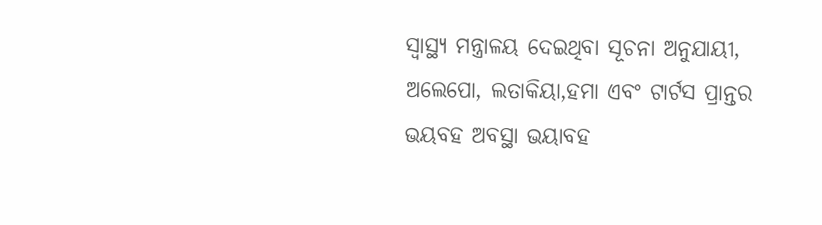ସ୍ୱାସ୍ଥ୍ୟ ମନ୍ତ୍ରାଳୟ ଦେଇଥିବା ସୂଚନା ଅନୁଯାୟୀ, ଅଲେପୋ, ଲତାକିୟା,ହମା ଏବଂ ଟାର୍ଟସ ପ୍ରାନ୍ତର ଭୟବହ ଅବସ୍ଥା ଭୟାବହ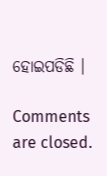ହୋଇପଡିଛି ।

Comments are closed.